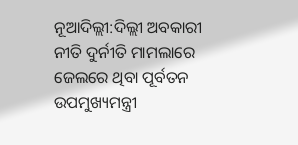ନୂଆଦିଲ୍ଲୀ:ଦିଲ୍ଲୀ ଅବକାରୀ ନୀତି ଦୁର୍ନୀତି ମାମଲାରେ ଜେଲରେ ଥିବା ପୂର୍ବତନ ଉପମୁଖ୍ୟମନ୍ତ୍ରୀ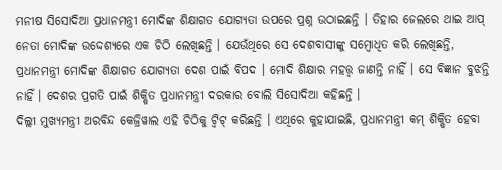ମନୀଷ ସିସୋଦିଆ ପ୍ରଧାନମନ୍ତ୍ରୀ ମୋଦିଙ୍କ ଶିକ୍ଷାଗତ ଯୋଗ୍ୟତା ଉପରେ ପ୍ରଶ୍ନ ଉଠାଇଛନ୍ତି । ତିହାର ଜେଲରେ ଥାଇ ଆପ୍ ନେତା ମୋଦିଙ୍କ ଉଦ୍ଦେଶ୍ୟରେ ଏକ ଚିଠି ଲେଖିଛନ୍ତି । ଯେଉଁଥିରେ ସେ ଦେଶବାସୀଙ୍କୁ ସମ୍ବୋଧିତ କରି ଲେଖିଛନ୍ତି, ପ୍ରଧାନମନ୍ତ୍ରୀ ମୋଦିଙ୍କ ଶିକ୍ଷାଗତ ଯୋଗ୍ୟତା ଦେଶ ପାଇଁ ବିପଦ । ମୋଦି ଶିକ୍ଷାର ମହତ୍ତ୍ବ ଜାଣନ୍ତି ନାହିଁ । ସେ ବିଜ୍ଞାନ ବୁଝନ୍ତି ନାହିଁ । ଦେଶର ପ୍ରଗତି ପାଇଁ ଶିକ୍ଷିତ ପ୍ରଧାନମନ୍ତ୍ରୀ ଦରକାର ବୋଲି ସିସୋଦିଆ କହିଛନ୍ତି ।
ଦିଲ୍ଲୀ ମୁଖ୍ୟମନ୍ତ୍ରୀ ଅରବିନ୍ଦ କେଜ୍ରିୱାଲ ଏହି ଚିଠିକୁ ଟ୍ବିଟ୍ କରିଛନ୍ତି । ଏଥିରେ କୁହାଯାଇଛି, ପ୍ରଧାନମନ୍ତ୍ରୀ କମ୍ ଶିକ୍ଷିତ ହେବା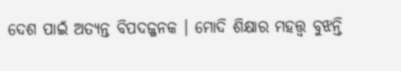ଦେଶ ପାଇଁ ଅତ୍ୟନ୍ତ ବିପଦଜ୍ଜନକ । ମୋଦି ଶିକ୍ଷାର ମହତ୍ତ୍ବ ବୁଝନ୍ତି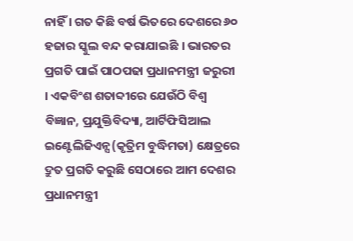ନାହିଁ । ଗତ କିଛି ବର୍ଷ ଭିତରେ ଦେଶରେ ୬୦ ହଜାର ସ୍କୁଲ ବନ୍ଦ କରାଯାଇଛି । ଭାରତର ପ୍ରଗତି ପାଇଁ ପାଠପଢା ପ୍ରଧାନମନ୍ତ୍ରୀ ଜରୁରୀ । ଏକବିଂଶ ଶତାବ୍ଦୀରେ ଯେଉଁଠି ବିଶ୍ବ ବିଜ୍ଞାନ, ପ୍ରଯୁକ୍ତିବିଦ୍ୟା, ଆର୍ଟିଫିସିଆଲ ଇଣ୍ଟେଲିଜିଏନ୍ସ(କୃତ୍ରିମ ବୁଦ୍ଧିମତା) କ୍ଷେତ୍ରରେ ଦ୍ରୁତ ପ୍ରଗତି କରୁଛି ସେଠାରେ ଆମ ଦେଶର ପ୍ରଧାନମନ୍ତ୍ରୀ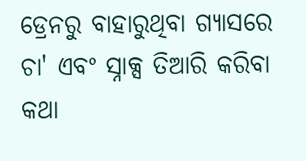ଡ୍ରେନରୁ ବାହାରୁଥିବା ଗ୍ୟାସରେ ଚା' ଏବଂ ସ୍ନାକ୍ସ ତିଆରି କରିବା କଥା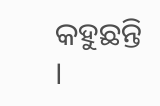କହୁଛନ୍ତି ।